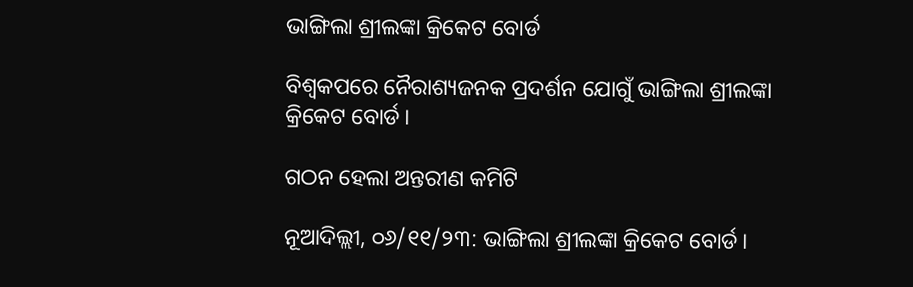ଭାଙ୍ଗିଲା ଶ୍ରୀଲଙ୍କା କ୍ରିକେଟ ବୋର୍ଡ

ବିଶ୍ୱକପରେ ନୈରାଶ୍ୟଜନକ ପ୍ରଦର୍ଶନ ଯୋଗୁଁ ଭାଙ୍ଗିଲା ଶ୍ରୀଲଙ୍କା କ୍ରିକେଟ ବୋର୍ଡ।

ଗଠନ ହେଲା ଅନ୍ତରୀଣ କମିଟି

ନୂଆଦିଲ୍ଲୀ, ୦୬/୧୧/୨୩: ଭାଙ୍ଗିଲା ଶ୍ରୀଲଙ୍କା କ୍ରିକେଟ ବୋର୍ଡ।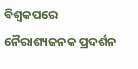ବିଶ୍ୱକପରେ ନୈରାଶ୍ୟଜନକ ପ୍ରଦର୍ଶନ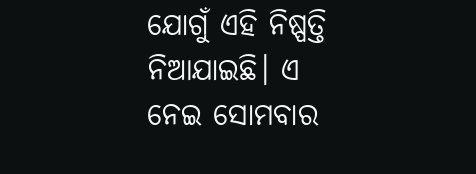ଯୋଗୁଁ ଏହି ନିଷ୍ପତ୍ତି ନିଆଯାଇଛି। ଏ ନେଇ ସୋମବାର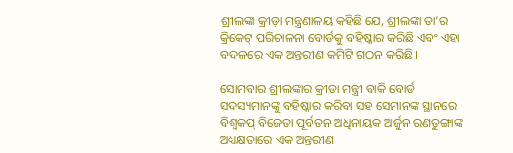ଶ୍ରୀଲଙ୍କା କ୍ରୀଡ଼ା ମନ୍ତ୍ରଣାଳୟ କହିଛି ଯେ, ଶ୍ରୀଲଙ୍କା ତା’ର କ୍ରିକେଟ୍ ପରିଚାଳନା ବୋର୍ଡକୁ ବହିଷ୍କାର କରିଛି ଏବଂ ଏହା ବଦଳରେ ଏକ ଅନ୍ତରୀଣ କମିଟି ଗଠନ କରିଛି।

ସୋମବାର ଶ୍ରୀଲଙ୍କାର କ୍ରୀଡା ମନ୍ତ୍ରୀ ବାକି ବୋର୍ଡ ସଦସ୍ୟମାନଙ୍କୁ ବହିଷ୍କାର କରିବା ସହ ସେମାନଙ୍କ ସ୍ଥାନରେ ବିଶ୍ୱକପ୍ ବିଜେତା ପୂର୍ବତନ ଅଧିନାୟକ ଅର୍ଜୁନ ରଣତୁଙ୍ଗାଙ୍କ ଅଧ୍ୟକ୍ଷତାରେ ଏକ ଅନ୍ତରୀଣ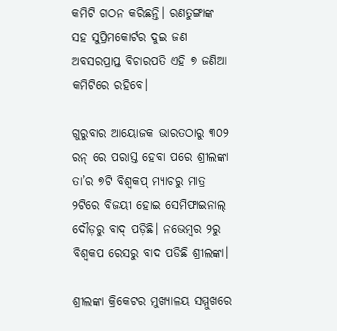କମିଟି ଗଠନ କରିଛନ୍ତି। ରଣତୁଙ୍ଗାଙ୍କ ସହ ସୁପ୍ରିମକୋର୍ଟର ଦୁଇ ଜଣ ଅବସରପ୍ରାପ୍ତ ବିଚାରପତି ଏହି ୭ ଜଣିଆ କମିଟିରେ ରହିବେ।

ଗୁରୁବାର ଆୟୋଜକ ଭାରତଠାରୁ ୩୦୨ ରନ୍ ରେ ପରାସ୍ତ ହେବା ପରେ ଶ୍ରୀଲଙ୍କା ତା’ର ୭ଟି ବିଶ୍ୱକପ୍ ମ୍ୟାଚରୁ ମାତ୍ର ୨ଟିରେ ବିଜୟୀ ହୋଇ ସେମିଫାଇନାଲ୍ ଦୌଡ଼ରୁ ବାଦ୍ ପଡ଼ିଛି। ନଭେମ୍ବର ୨ରୁ ବିଶ୍ୱକପ ରେସରୁ ବାଦ ପଡିଛି ଶ୍ରୀଲଙ୍କା।

ଶ୍ରୀଲଙ୍କା କ୍ରିକେଟର ମୁଖ୍ୟାଳୟ ସମ୍ମୁଖରେ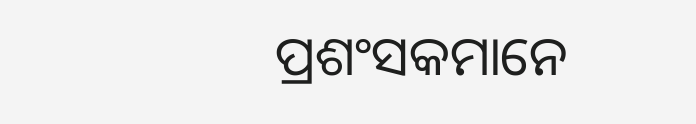ପ୍ରଶଂସକମାନେ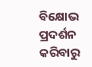ବିକ୍ଷୋଭ ପ୍ରଦର୍ଶନ କରିବାରୁ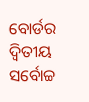ବୋର୍ଡର ଦ୍ବିତୀୟ ସର୍ବୋଚ୍ଚ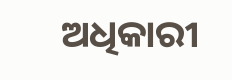ଅଧିକାରୀ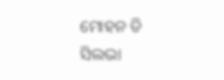ମୋହନ ଡି ସିଲଭା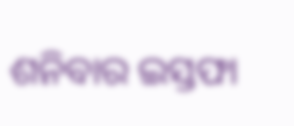ଶନିବାର ଇସ୍ତଫା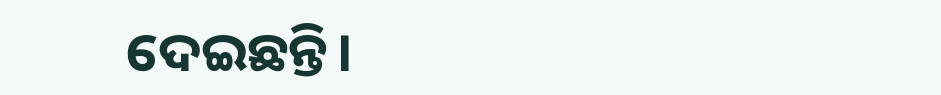ଦେଇଛନ୍ତି।